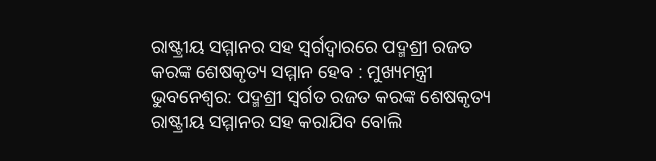ରାଷ୍ଟ୍ରୀୟ ସମ୍ମାନର ସହ ସ୍ବର୍ଗଦ୍ବାରରେ ପଦ୍ମଶ୍ରୀ ରଜତ କରଙ୍କ ଶେଷକୃତ୍ୟ ସମ୍ମାନ ହେବ : ମୁଖ୍ୟମନ୍ତ୍ରୀ
ଭୁବନେଶ୍ୱର: ପଦ୍ମଶ୍ରୀ ସ୍ବର୍ଗତ ରଜତ କରଙ୍କ ଶେଷକୃତ୍ୟ ରାଷ୍ଟ୍ରୀୟ ସମ୍ମାନର ସହ କରାଯିବ ବୋଲି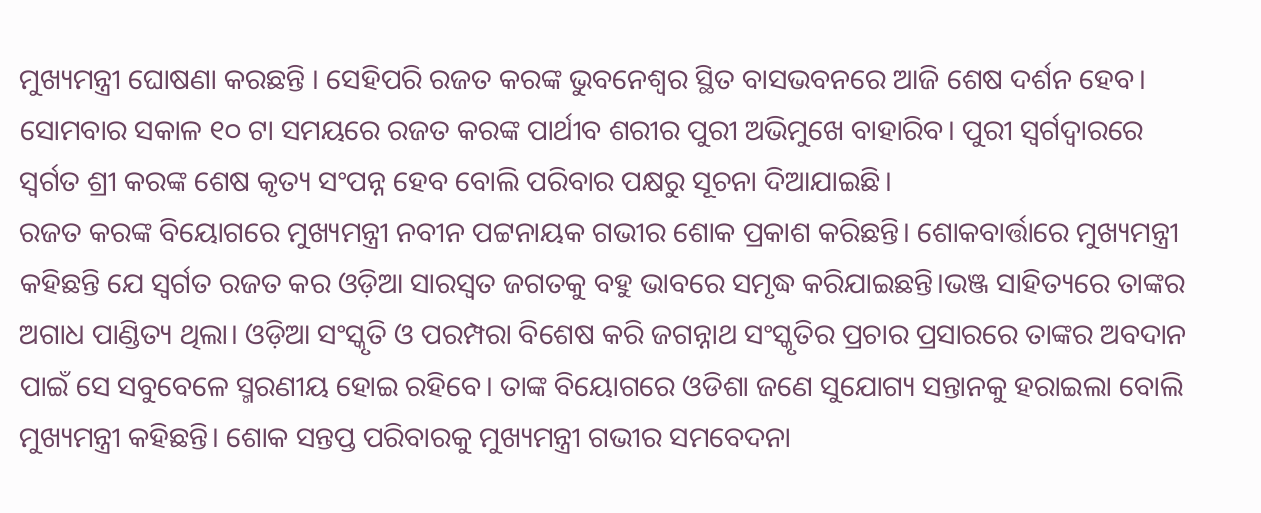ମୁଖ୍ୟମନ୍ତ୍ରୀ ଘୋଷଣା କରଛନ୍ତି । ସେହିପରି ରଜତ କରଙ୍କ ଭୁବନେଶ୍ଵର ସ୍ଥିତ ବାସଭବନରେ ଆଜି ଶେଷ ଦର୍ଶନ ହେବ। ସୋମବାର ସକାଳ ୧୦ ଟା ସମୟରେ ରଜତ କରଙ୍କ ପାର୍ଥୀବ ଶରୀର ପୁରୀ ଅଭିମୁଖେ ବାହାରିବ। ପୁରୀ ସ୍ବର୍ଗଦ୍ବାରରେ ସ୍ବର୍ଗତ ଶ୍ରୀ କରଙ୍କ ଶେଷ କୃତ୍ୟ ସଂପନ୍ନ ହେବ ବୋଲି ପରିବାର ପକ୍ଷରୁ ସୂଚନା ଦିଆଯାଇଛି।
ରଜତ କରଙ୍କ ବିୟୋଗରେ ମୁଖ୍ୟମନ୍ତ୍ରୀ ନବୀନ ପଟ୍ଟନାୟକ ଗଭୀର ଶୋକ ପ୍ରକାଶ କରିଛନ୍ତି। ଶୋକବାର୍ତ୍ତାରେ ମୁଖ୍ୟମନ୍ତ୍ରୀ କହିଛନ୍ତି ଯେ ସ୍ବର୍ଗତ ରଜତ କର ଓଡ଼ିଆ ସାରସ୍ୱତ ଜଗତକୁ ବହୁ ଭାବରେ ସମୃଦ୍ଧ କରିଯାଇଛନ୍ତି।ଭଞ୍ଜ ସାହିତ୍ୟରେ ତାଙ୍କର ଅଗାଧ ପାଣ୍ଡିତ୍ୟ ଥିଲା। ଓଡ଼ିଆ ସଂସ୍କୃତି ଓ ପରମ୍ପରା ବିଶେଷ କରି ଜଗନ୍ନାଥ ସଂସ୍କୃତିର ପ୍ରଚାର ପ୍ରସାରରେ ତାଙ୍କର ଅବଦାନ ପାଇଁ ସେ ସବୁବେଳେ ସ୍ମରଣୀୟ ହୋଇ ରହିବେ। ତାଙ୍କ ବିୟୋଗରେ ଓଡିଶା ଜଣେ ସୁଯୋଗ୍ୟ ସନ୍ତାନକୁ ହରାଇଲା ବୋଲି ମୁଖ୍ୟମନ୍ତ୍ରୀ କହିଛନ୍ତି। ଶୋକ ସନ୍ତପ୍ତ ପରିବାରକୁ ମୁଖ୍ୟମନ୍ତ୍ରୀ ଗଭୀର ସମବେଦନା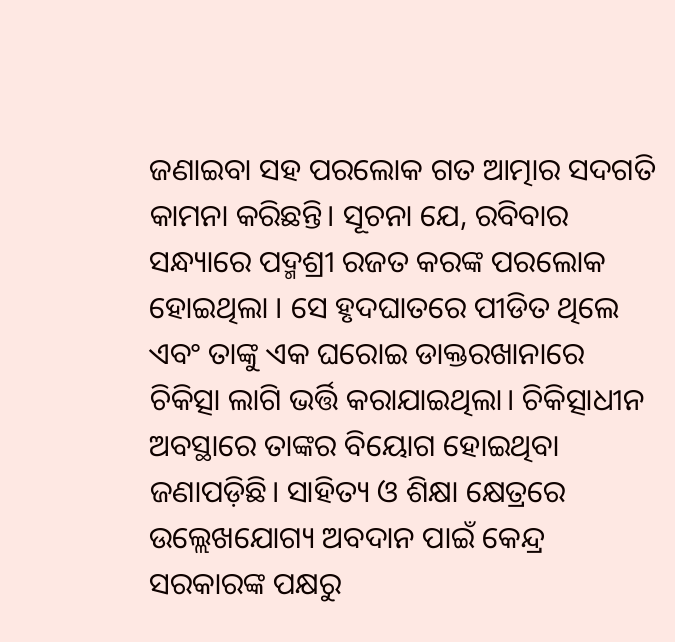ଜଣାଇବା ସହ ପରଲୋକ ଗତ ଆତ୍ମାର ସଦଗତି କାମନା କରିଛନ୍ତି। ସୂଚନା ଯେ, ରବିବାର ସନ୍ଧ୍ୟାରେ ପଦ୍ମଶ୍ରୀ ରଜତ କରଙ୍କ ପରଲୋକ ହୋଇଥିଲା । ସେ ହୃଦଘାତରେ ପୀଡିତ ଥିଲେ ଏବଂ ତାଙ୍କୁ ଏକ ଘରୋଇ ଡାକ୍ତରଖାନାରେ ଚିକିତ୍ସା ଲାଗି ଭର୍ତ୍ତି କରାଯାଇଥିଲା। ଚିକିତ୍ସାଧୀନ ଅବସ୍ଥାରେ ତାଙ୍କର ବିୟୋଗ ହୋଇଥିବା ଜଣାପଡ଼ିଛି। ସାହିତ୍ୟ ଓ ଶିକ୍ଷା କ୍ଷେତ୍ରରେ ଉଲ୍ଲେଖଯୋଗ୍ୟ ଅବଦାନ ପାଇଁ କେନ୍ଦ୍ର ସରକାରଙ୍କ ପକ୍ଷରୁ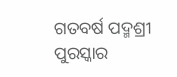ଗତବର୍ଷ ପଦ୍ମଶ୍ରୀ ପୁରସ୍କାର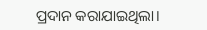ପ୍ରଦାନ କରାଯାଇଥିଲା।